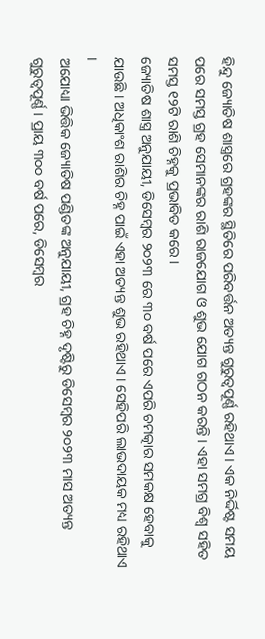ହିନ୍ଦୁ ଜ୍ୟୋତିଷ ଶାସ୍ତ୍ରରେ ଗ୍ରହଙ୍କର ସ୍ଥିତିରେ ପରିବର୍ତ୍ତନ ଅତ୍ୟନ୍ତ ଗୁରୁତ୍ୱପୂର୍ଣ୍ଣ ରହିଥାଏ । ଏକ ନିର୍ଦ୍ଦିଷ୍ଟ ସମୟ ପରେ ସମସ୍ତ ଗ୍ରହ ସେମାନଙ୍କର ରାଶି ରାଜଯୋଗ ଓ ଶୁଭ ଯୋଗ ଗଠନ କରନ୍ତି । ଏହା ସମଗ୍ର ବିଶ୍ବ ସହିତ ସମସ୍ତ ୧୨ଟି ରାଶି ଚିହ୍ନକୁ ପ୍ରଭାବିତ କରେ ।
ଜ୍ୟୋତିଷ ଶାସ୍ତ୍ର ଅନୁଯାୟୀ, ଡିସେମ୍ବର ୨୦୨୩ ରେ ୩୦ ବର୍ଷ ପରେ ଏପରି ଚମତ୍କାର ସମକକ୍ଷ ହେବାକୁ ଯାଉଛି । ଅଧିକାଂଶ ରାଶିର ଚିହ୍ନ ପାଇଁ ଏହା ଅତ୍ୟନ୍ତ ଶୁଭ ରହିଥାଏ । ସେହିପରି ଲାଭଦାୟକ ମଧ୍ୟ ରହିଥାଏ ।
ଅଯୋଧ୍ୟା ଭିତ୍ତିକ ଜ୍ୟୋତିଷ ପଣ୍ଡିତଙ୍କ ଅନୁଯାୟୀ, ଗ୍ରହ ଚିହ୍ନ ଦୃଷ୍ଟିରୁ ଡିସେମ୍ବର ୨୦୨୩ ମାସ ଅତ୍ୟନ୍ତ ଗୁରୁତ୍ୱପୂର୍ଣ୍ଣ । ପ୍ରାୟ ୩୦୦ ବର୍ଷ ପରେ, ଡିସେମ୍ବର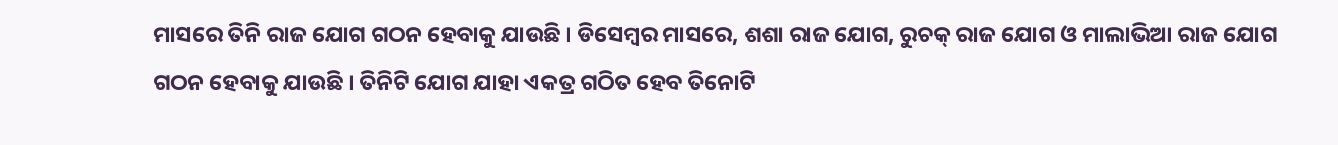ମାସରେ ତିନି ରାଜ ଯୋଗ ଗଠନ ହେବାକୁ ଯାଉଛି । ଡିସେମ୍ବର ମାସରେ, ଶଶା ରାଜ ଯୋଗ, ରୁଚକ୍ ରାଜ ଯୋଗ ଓ ମାଲାଭିଆ ରାଜ ଯୋଗ ଗଠନ ହେବାକୁ ଯାଉଛି । ତିନିଟି ଯୋଗ ଯାହା ଏକତ୍ର ଗଠିତ ହେବ ତିନୋଟି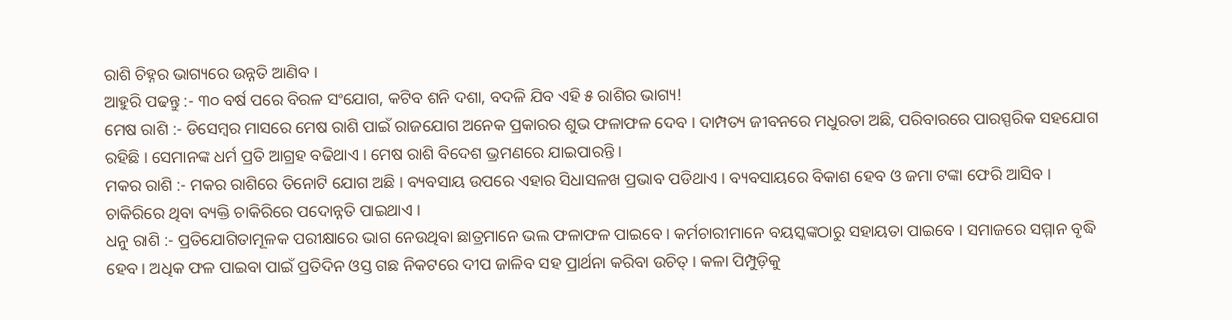ରାଶି ଚିହ୍ନର ଭାଗ୍ୟରେ ଉନ୍ନତି ଆଣିବ ।
ଆହୁରି ପଢନ୍ତୁ :- ୩୦ ବର୍ଷ ପରେ ବିରଳ ସଂଯୋଗ, କଟିବ ଶନି ଦଶା, ବଦଳି ଯିବ ଏହି ୫ ରାଶିର ଭାଗ୍ୟ!
ମେଷ ରାଶି :- ଡିସେମ୍ବର ମାସରେ ମେଷ ରାଶି ପାଇଁ ରାଜଯୋଗ ଅନେକ ପ୍ରକାରର ଶୁଭ ଫଳାଫଳ ଦେବ । ଦାମ୍ପତ୍ୟ ଜୀବନରେ ମଧୁରତା ଅଛି, ପରିବାରରେ ପାରସ୍ପରିକ ସହଯୋଗ ରହିଛି । ସେମାନଙ୍କ ଧର୍ମ ପ୍ରତି ଆଗ୍ରହ ବଢିଥାଏ । ମେଷ ରାଶି ବିଦେଶ ଭ୍ରମଣରେ ଯାଇପାରନ୍ତି ।
ମକର ରାଶି :- ମକର ରାଶିରେ ତିନୋଟି ଯୋଗ ଅଛି । ବ୍ୟବସାୟ ଉପରେ ଏହାର ସିଧାସଳଖ ପ୍ରଭାବ ପଡିଥାଏ । ବ୍ୟବସାୟରେ ବିକାଶ ହେବ ଓ ଜମା ଟଙ୍କା ଫେରି ଆସିବ । ଚାକିରିରେ ଥିବା ବ୍ୟକ୍ତି ଚାକିରିରେ ପଦୋନ୍ନତି ପାଇଥାଏ ।
ଧନୁ ରାଶି :- ପ୍ରତିଯୋଗିତାମୂଳକ ପରୀକ୍ଷାରେ ଭାଗ ନେଉଥିବା ଛାତ୍ରମାନେ ଭଲ ଫଳାଫଳ ପାଇବେ । କର୍ମଚାରୀମାନେ ବୟସ୍କଙ୍କଠାରୁ ସହାୟତା ପାଇବେ । ସମାଜରେ ସମ୍ମାନ ବୃଦ୍ଧି ହେବ । ଅଧିକ ଫଳ ପାଇବା ପାଇଁ ପ୍ରତିଦିନ ଓସ୍ତ ଗଛ ନିକଟରେ ଦୀପ ଜାଳିବ ସହ ପ୍ରାର୍ଥନା କରିବା ଉଚିତ୍ । କଳା ପିମ୍ପୁଡ଼ିକୁ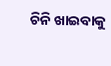ଚିନି ଖାଇବାକୁ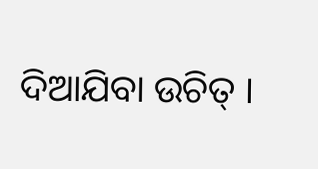ଦିଆଯିବା ଉଚିତ୍ ।